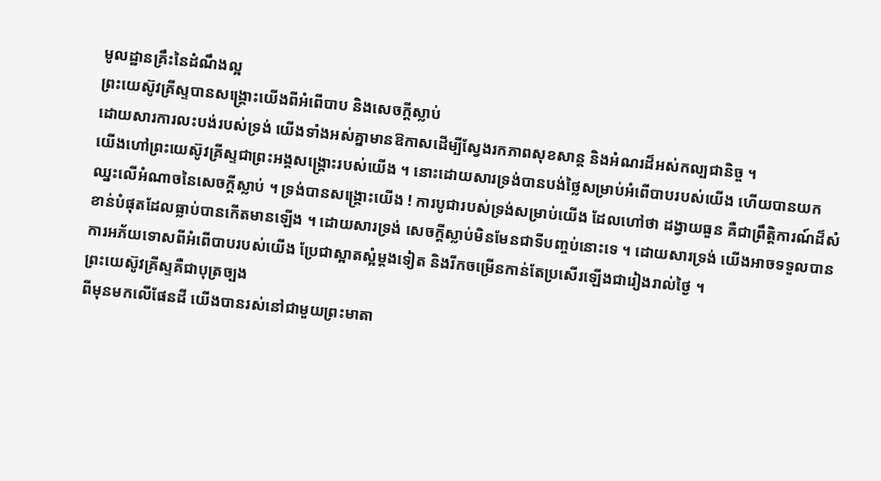មូលដ្ឋានគ្រឹះនៃដំណឹងល្អ
ព្រះយេស៊ូវគ្រីស្ទបានសង្គ្រោះយើងពីអំពើបាប និងសេចក្តីស្លាប់
ដោយសារការលះបង់របស់ទ្រង់ យើងទាំងអស់គ្នាមានឱកាសដើម្បីស្វែងរកភាពសុខសាន្ត និងអំណរដ៏អស់កល្បជានិច្ច ។
យើងហៅព្រះយេស៊ូវគ្រីស្ទជាព្រះអង្គសង្គ្រោះរបស់យើង ។ នោះដោយសារទ្រង់បានបង់ថ្លៃសម្រាប់អំពើបាបរបស់យើង ហើយបានយកឈ្នះលើអំណាចនៃសេចក្ដីស្លាប់ ។ ទ្រង់បានសង្គ្រោះយើង ! ការបូជារបស់ទ្រង់សម្រាប់យើង ដែលហៅថា ដង្វាយធួន គឺជាព្រឹត្តិការណ៍ដ៏សំខាន់បំផុតដែលធ្លាប់បានកើតមានឡើង ។ ដោយសារទ្រង់ សេចក្ដីស្លាប់មិនមែនជាទីបញ្ចប់នោះទេ ។ ដោយសារទ្រង់ យើងអាចទទួលបានការអភ័យទោសពីអំពើបាបរបស់យើង ប្រែជាស្អាតស្អំម្ដងទៀត និងរីកចម្រើនកាន់តែប្រសើរឡើងជារៀងរាល់ថ្ងៃ ។
ព្រះយេស៊ូវគ្រីស្ទគឺជាបុត្រច្បង
ពីមុនមកលើផែនដី យើងបានរស់នៅជាមួយព្រះមាតា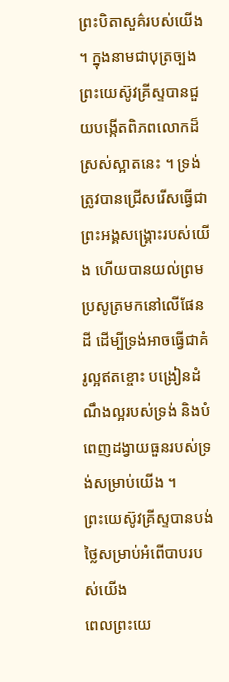ព្រះបិតាសួគ៌របស់យើង ។ ក្នុងនាមជាបុត្រច្បង ព្រះយេស៊ូវគ្រីស្ទបានជួយបង្កើតពិភពលោកដ៏ស្រស់ស្អាតនេះ ។ ទ្រង់ត្រូវបានជ្រើសរើសធ្វើជាព្រះអង្គសង្គ្រោះរបស់យើង ហើយបានយល់ព្រមប្រសូត្រមកនៅលើផែនដី ដើម្បីទ្រង់អាចធ្វើជាគំរូល្អឥតខ្ចោះ បង្រៀនដំណឹងល្អរបស់ទ្រង់ និងបំពេញដង្វាយធួនរបស់ទ្រង់សម្រាប់យើង ។
ព្រះយេស៊ូវគ្រីស្ទបានបង់ថ្លៃសម្រាប់អំពើបាបរបស់យើង
ពេលព្រះយេ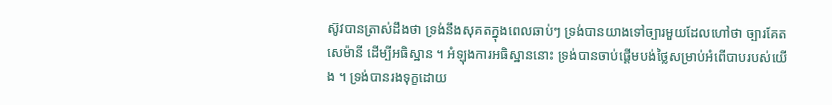ស៊ូវបានត្រាស់ដឹងថា ទ្រង់នឹងសុគតក្នុងពេលឆាប់ៗ ទ្រង់បានយាងទៅច្បារមួយដែលហៅថា ច្បារគែតសេម៉ានី ដើម្បីអធិស្ឋាន ។ អំឡុងការអធិស្ឋាននោះ ទ្រង់បានចាប់ផ្ដើមបង់ថ្លៃសម្រាប់អំពើបាបរបស់យើង ។ ទ្រង់បានរងទុក្ខដោយ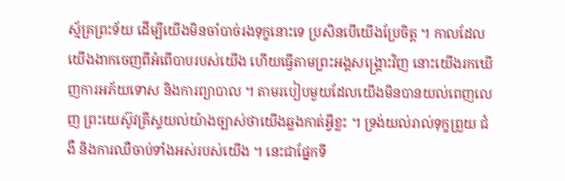ស្ម័គ្រព្រះទ័យ ដើម្បីយើងមិនចាំបាច់រងទុក្ខនោះទេ ប្រសិនបើយើងប្រែចិត្ត ។ កាលដែលយើងងាកចេញពីអំពើបាបរបស់យើង ហើយធ្វើតាមព្រះអង្គសង្គ្រោះវិញ នោះយើងរកឃើញការអភ័យទោស និងការព្យាបាល ។ តាមរបៀបមួយដែលយើងមិនបានយល់ពេញលេញ ព្រះយេស៊ូវគ្រីស្ទយល់យ៉ាងច្បាស់ថាយើងឆ្លងកាត់អ្វីខ្លះ ។ ទ្រង់យល់រាល់ទុក្ខព្រួយ ជំងឺ និងការឈឺចាប់ទាំងអស់របស់យើង ។ នេះជាផ្នែកទី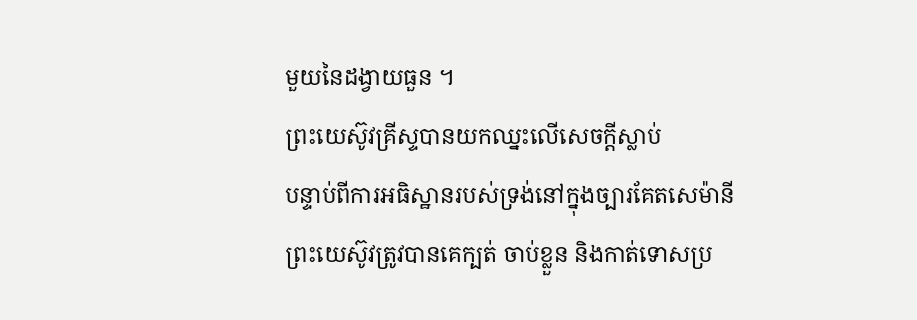មួយនៃដង្វាយធួន ។
ព្រះយេស៊ូវគ្រីស្ទបានយកឈ្នះលើសេចក្ដីស្លាប់
បន្ទាប់ពីការអធិស្ឋានរបស់ទ្រង់នៅក្នុងច្បារគែតសេម៉ានី ព្រះយេស៊ូវត្រូវបានគេក្បត់ ចាប់ខ្លួន និងកាត់ទោសប្រ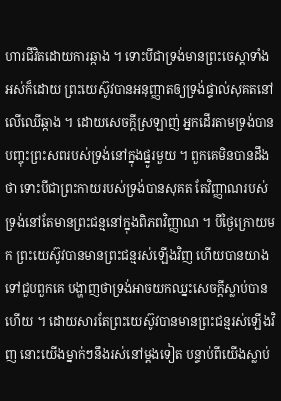ហារជីវិតដោយការឆ្កាង ។ ទោះបីជាទ្រង់មានព្រះចេស្ដាទាំងអស់ក៏ដោយ ព្រះយេស៊ូវបានអនុញ្ញាតឲ្យទ្រង់ផ្ទាល់សុគតនៅលើឈើឆ្កាង ។ ដោយសេចក្ដីស្រឡាញ់ អ្នកដើរតាមទ្រង់បានបញ្ចុះព្រះសពរបស់ទ្រង់នៅក្នុងផ្នូរមួយ ។ ពួកគេមិនបានដឹងថា ទោះបីជាព្រះកាយរបស់ទ្រង់បានសុគត តែវិញ្ញាណរបស់ទ្រង់នៅតែមានព្រះជន្មនៅក្នុងពិភពវិញ្ញាណ ។ បីថ្ងៃក្រោយមក ព្រះយេស៊ូវបានមានព្រះជន្មរស់ឡើងវិញ ហើយបានយាងទៅជួបពួកគេ បង្ហាញថាទ្រង់អាចយកឈ្នះសេចក្ដីស្លាប់បានហើយ ។ ដោយសារតែព្រះយេស៊ូវបានមានព្រះជន្មរស់ឡើងវិញ នោះយើងម្នាក់ៗនឹងរស់នៅម្ដងទៀត បន្ទាប់ពីយើងស្លាប់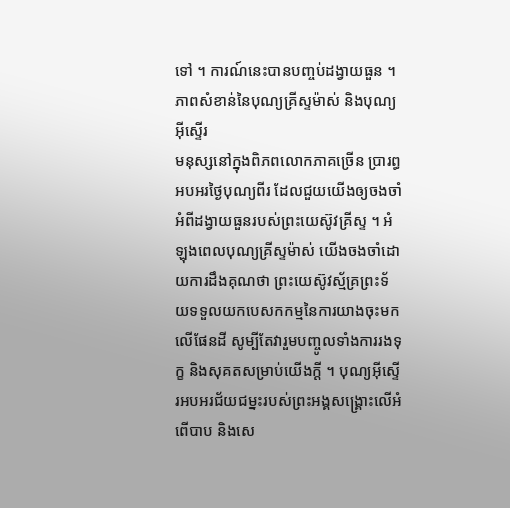ទៅ ។ ការណ៍នេះបានបញ្ចប់ដង្វាយធួន ។
ភាពសំខាន់នៃបុណ្យគ្រីស្ទម៉ាស់ និងបុណ្យអ៊ីស្ទើរ
មនុស្សនៅក្នុងពិភពលោកភាគច្រើន ប្រារព្ធអបអរថ្ងៃបុណ្យពីរ ដែលជួយយើងឲ្យចងចាំអំពីដង្វាយធួនរបស់ព្រះយេស៊ូវគ្រីស្ទ ។ អំឡុងពេលបុណ្យគ្រីស្ទម៉ាស់ យើងចងចាំដោយការដឹងគុណថា ព្រះយេស៊ូវស្ម័គ្រព្រះទ័យទទួលយកបេសកកម្មនៃការយាងចុះមកលើផែនដី សូម្បីតែវារួមបញ្ចូលទាំងការរងទុក្ខ និងសុគតសម្រាប់យើងក្ដី ។ បុណ្យអ៊ីស្ទើរអបអរជ័យជម្នះរបស់ព្រះអង្គសង្គ្រោះលើអំពើបាប និងសេ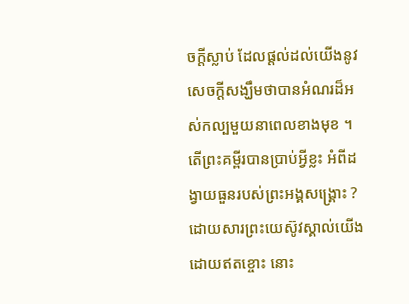ចក្ដីស្លាប់ ដែលផ្ដល់ដល់យើងនូវសេចក្ដីសង្ឃឹមថាបានអំណរដ៏អស់កល្បមួយនាពេលខាងមុខ ។
តើព្រះគម្ពីរបានប្រាប់អ្វីខ្លះ អំពីដង្វាយធួនរបស់ព្រះអង្គសង្គ្រោះ ?
ដោយសារព្រះយេស៊ូវស្គាល់យើងដោយឥតខ្ចោះ នោះ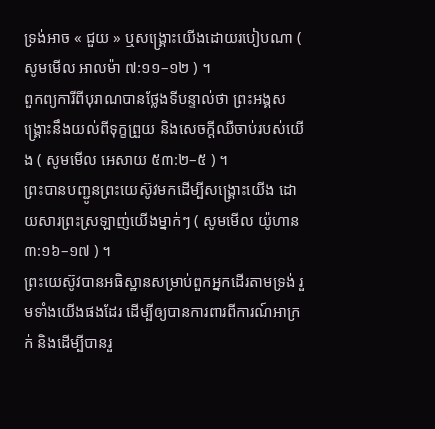ទ្រង់អាច « ជួយ » ឬសង្រ្គោះយើងដោយរបៀបណា ( សូមមើល អាលម៉ា ៧:១១–១២ ) ។
ពួកព្យការីពីបុរាណបានថ្លែងទីបន្ទាល់ថា ព្រះអង្គសង្គ្រោះនឹងយល់ពីទុក្ខព្រួយ និងសេចក្តីឈឺចាប់របស់យើង ( សូមមើល អេសាយ ៥៣:២–៥ ) ។
ព្រះបានបញ្ជូនព្រះយេស៊ូវមកដើម្បីសង្គ្រោះយើង ដោយសារព្រះស្រឡាញ់យើងម្នាក់ៗ ( សូមមើល យ៉ូហាន ៣:១៦–១៧ ) ។
ព្រះយេស៊ូវបានអធិស្ឋានសម្រាប់ពួកអ្នកដើរតាមទ្រង់ រួមទាំងយើងផងដែរ ដើម្បីឲ្យបានការពារពីការណ៍អាក្រក់ និងដើម្បីបានរួ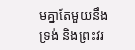មគ្នាតែមួយនឹងទ្រង់ និងព្រះវរ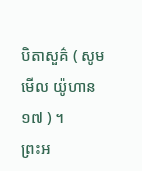បិតាសួគ៌ ( សូមមើល យ៉ូហាន ១៧ ) ។
ព្រះអ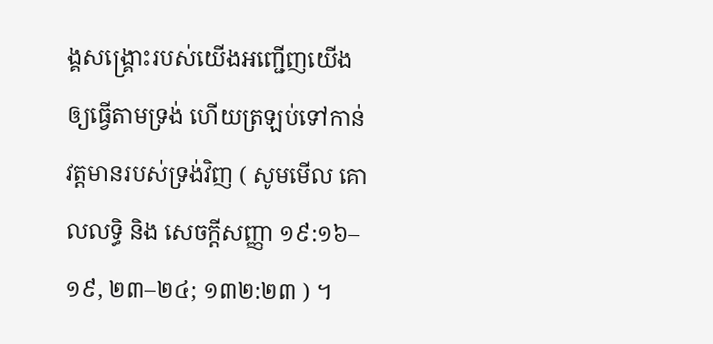ង្គសង្គ្រោះរបស់យើងអញ្ជើញយើងឲ្យធ្វើតាមទ្រង់ ហើយត្រឡប់ទៅកាន់វត្តមានរបស់ទ្រង់វិញ ( សូមមើល គោលលទ្ធិ និង សេចក្តីសញ្ញា ១៩:១៦–១៩, ២៣–២៤; ១៣២:២៣ ) ។